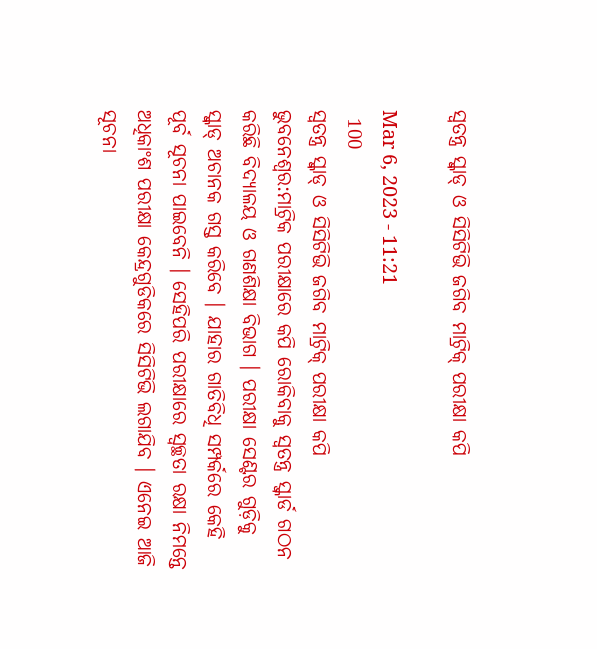ସ୍ୱତନ୍ତ୍ର ସ୍କ୍ୱାଡ୍‌ ଓ ସିସିଟିଭି ଜଗିବ ମାଟ୍ରିକ୍‌ ପରୀକ୍ଷା କପି

Mar 6, 2023 - 11:21
 100
ସ୍ୱତନ୍ତ୍ର ସ୍କ୍ୱାଡ୍‌ ଓ ସିସିଟିଭି ଜଗିବ ମାଟ୍ରିକ୍‌ ପରୀକ୍ଷା କପି
ଭୁବନେଶ୍ୱର:ମାଟ୍ରିକ ପରୀକ୍ଷାରେ କପି ରୋକିବାକୁ ସ୍ୱତନ୍ତ୍ର ସ୍କ୍ୱାର୍ଡ ଗଠନ କରିଛି ବିଦ୍ୟାଳୟ ଓ ଗଣଶିକ୍ଷା ବିଭାଗ । ପରୀକ୍ଷା ସେଣ୍ଟର ଗୁଡ଼ିକୁ ସ୍କ୍ୱାଡ୍‌ ଅଚାନକ ଗସ୍ତ କରିବେ । ଯାହାର ଗାତିବିଧି ସମ୍ପର୍କରେ କେହି ପୂର୍ବ ସୂଚନା ପାଇବେନି । ସେହିପରି ପରୀକ୍ଷାରେ ସ୍ୱଚ୍ଛତା ରକ୍ଷା ନିମନ୍ତେ ଅଧିକାଂଶ ପରୀକ୍ଷା କେନ୍ଦ୍ରଗୁଡିକରେ ସିସିଟିଭି ଲଗାଯିବ । ଏନେଇ ଆଜି ସୂଚନା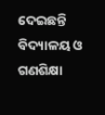ଦେଇଛନ୍ତି ବିଦ୍ୟାଳୟ ଓ ଗଣଶିକ୍ଷା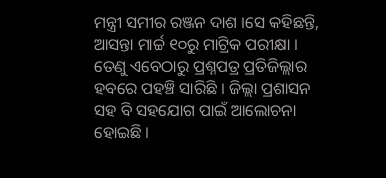ମନ୍ତ୍ରୀ ସମୀର ରଞ୍ଜନ ଦାଶ ।ସେ କହିଛନ୍ତି, ଆସନ୍ତା ମାର୍ଚ୍ଚ ୧୦ରୁ ମାଟ୍ରିକ ପରୀକ୍ଷା । ତେଣୁ ଏବେଠାରୁ ପ୍ରଶ୍ନପତ୍ର ପ୍ରତିଜିଲ୍ଲାର ହବରେ ପହଞ୍ଚି ସାରିଛି । ଜିଲ୍ଲା ପ୍ରଶାସନ ସହ ବି ସହଯୋଗ ପାଇଁ ଆଲୋଚନା ହୋଇଛି ।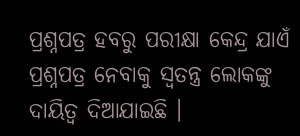ପ୍ରଶ୍ନପତ୍ର ହବରୁ ପରୀକ୍ଷା କେନ୍ଦ୍ର ଯାଏଁ ପ୍ରଶ୍ନପତ୍ର ନେବାକୁ ସ୍ୱତନ୍ତ୍ର ଲୋକଙ୍କୁ ଦାୟିତ୍ୱ ଦିଆଯାଇଛି ।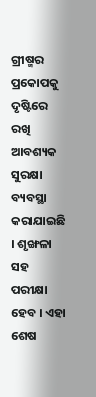ଗ୍ରୀଷ୍ମର ପ୍ରକୋପକୁ ଦୃଷ୍ଟିରେ ରଖି ଆବଶ୍ୟକ ସୁରକ୍ଷା ବ୍ୟବସ୍ଥା କରାଯାଇଛି । ଶୃଙ୍ଖଳା ସହ ପରୀକ୍ଷା ହେବ । ଏହା ଶେଷ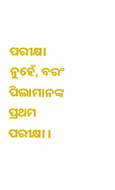ପରୀକ୍ଷା ନୁହେଁ, ବରଂ ପିଲାମାନଙ୍କ ପ୍ରଥମ ପରୀକ୍ଷା ।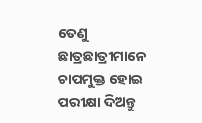ତେଣୁ ଛାତ୍ରଛାତ୍ରୀମାନେ ଚାପମୁକ୍ତ ହୋଇ ପରୀକ୍ଷା ଦିଅନ୍ତୁ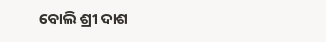ବୋଲି ଶ୍ରୀ ଦାଶ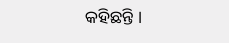କହିଛନ୍ତି ।